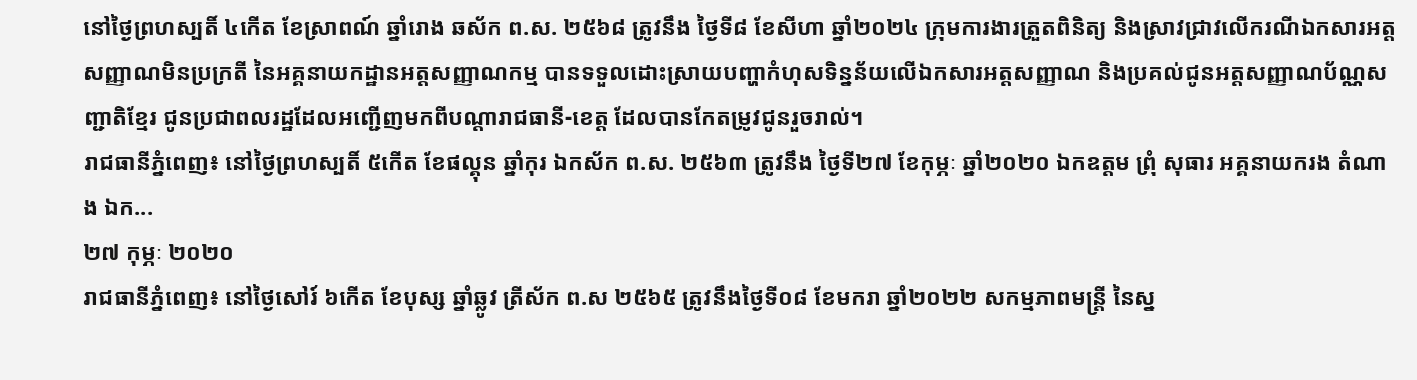នៅថ្ងៃព្រហស្បតិ៍ ៤កើត ខែស្រាពណ៍ ឆ្នាំរោង ឆស័ក ព.ស. ២៥៦៨ ត្រូវនឹង ថ្ងៃទី៨ ខែសីហា ឆ្នាំ២០២៤ ក្រុមការងារត្រួតពិនិត្យ និងស្រាវជ្រាវលើករណីឯកសារអត្តសញ្ញាណមិនប្រក្រតី នៃអគ្គនាយកដ្ឋានអត្តសញ្ញាណកម្ម បានទទួលដោះស្រាយបញ្ហាកំហុសទិន្នន័យលើឯកសារអត្តសញ្ញាណ និងប្រគល់ជូនអត្តសញ្ញាណប័ណ្ណសញ្ជាតិខ្មែរ ជូនប្រជាពលរដ្ឋដែលអញ្ជើញមកពីបណ្តារាជធានី-ខេត្ត ដែលបានកែតម្រូវជូនរួចរាល់។
រាជធានីភ្នំពេញ៖ នៅថ្ងៃព្រហស្បតិ៍ ៥កើត ខែផល្គុន ឆ្នាំកុរ ឯកស័ក ព.ស. ២៥៦៣ ត្រូវនឹង ថ្ងៃទី២៧ ខែកុម្ភៈ ឆ្នាំ២០២០ ឯកឧត្ដម ព្រុំ សុធារ អគ្គនាយករង តំណាង ឯក...
២៧ កុម្ភៈ ២០២០
រាជធានីភ្នំពេញ៖ នៅថ្ងៃសៅរ៍ ៦កើត ខែបុស្ស ឆ្នាំឆ្លូវ ត្រីស័ក ព.ស ២៥៦៥ ត្រូវនឹងថ្ងៃទី០៨ ខែមករា ឆ្នាំ២០២២ សកម្មភាពមន្រ្តី នៃស្ន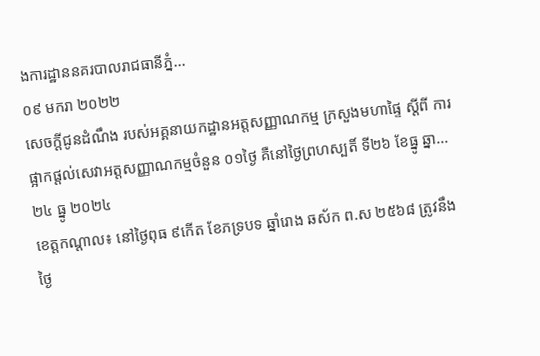ងការដ្ឋាននគរបាលរាជធានីភ្នំ...
០៩ មករា ២០២២
សេចក្ដីជូនដំណឹង របស់អគ្គនាយកដ្ឋានអត្តសញ្ញាណកម្ម ក្រសួងមហាផ្ទៃ ស្ដីពី ការផ្អាកផ្ដល់សេវាអត្តសញ្ញាណកម្មចំនួន ០១ថ្ងៃ គឺនៅថ្ងៃព្រហស្បតិ៍ ទី២៦ ខែធ្នូ ឆ្នា...
២៤ ធ្នូ ២០២៤
ខេត្តកណ្ដាល៖ នៅថ្ងៃពុធ ៩កើត ខែភទ្របទ ឆ្នាំរោង ឆស័ក ព.ស ២៥៦៨ ត្រូវនឹងថ្ងៃ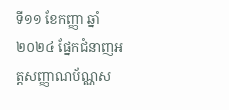ទី១១ ខែកញ្ញា ឆ្នាំ២០២៤ ផ្នែកជំនាញអត្តសញ្ញាណប័ណ្ណស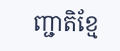ញ្ជាតិខ្មែ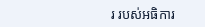រ របស់អធិការ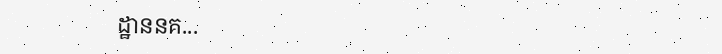ដ្ឋាននគ...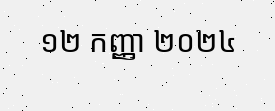១២ កញ្ញា ២០២៤